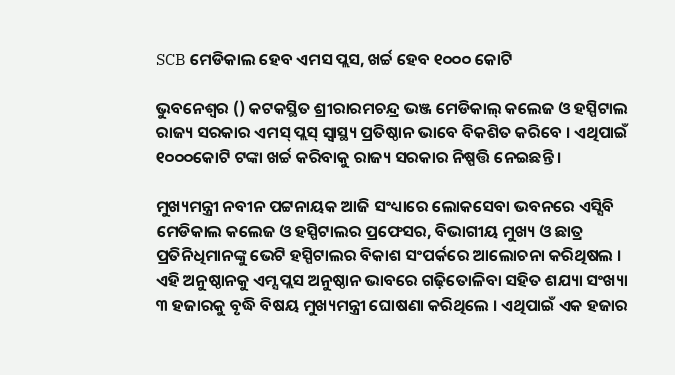SCB ମେଡିକାଲ ହେବ ଏମସ ପ୍ଲସ, ଖର୍ଚ୍ଚ ହେବ ୧୦୦୦ କୋଟି

ଭୁବନେଶ୍ୱର () କଟକସ୍ଥିତ ଶ୍ରୀରାରମଚନ୍ଦ୍ର ଭଞ୍ଜ ମେଡିକାଲ୍ କଲେଜ ଓ ହସ୍ପିଟାଲ ରାଜ୍ୟ ସରକାର ଏମସ୍ ପ୍ଲସ୍ ସ୍ୱାସ୍ଥ୍ୟ ପ୍ରତିଷ୍ଠାନ ଭାବେ ବିକଶିତ କରିବେ । ଏଥିପାଇଁ ୧୦୦୦କୋଟି ଟଙ୍କା ଖର୍ଚ୍ଚ କରିବାକୁ ରାଜ୍ୟ ସରକାର ନିଷ୍ପତ୍ତି ନେଇଛନ୍ତି ।

ମୁଖ୍ୟମନ୍ତ୍ରୀ ନବୀନ ପଟ୍ଟନାୟକ ଆଜି ସଂଧ୍ୟାରେ ଲୋକସେବା ଭବନରେ ଏସ୍ସିବି ମେଡିକାଲ କଲେଜ ଓ ହସ୍ପିଟାଲର ପ୍ରଫେସର, ବିଭାଗୀୟ ମୁଖ୍ୟ ଓ ଛାତ୍ର ପ୍ରତିନିଧିମାନଙ୍କୁ ଭେଟି ହସ୍ପିଟାଲର ବିକାଶ ସଂପର୍କରେ ଆଲୋଚନା କରିଥିଷଲ । ଏହି ଅନୁଷ୍ଠାନକୁ ଏମ୍ସ ପ୍ଲସ ଅନୁଷ୍ଠାନ ଭାବରେ ଗଢ଼ିତୋଳିବା ସହିତ ଶଯ୍ୟା ସଂଖ୍ୟା ୩ ହଜାରକୁ ବୃଦ୍ଧି ବିଷୟ ମୁଖ୍ୟମନ୍ତ୍ରୀ ଘୋଷଣା କରିଥିଲେ । ଏଥିପାଇଁ ଏକ ହଜାର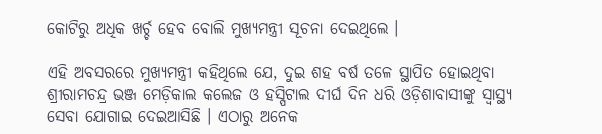କୋଟିରୁ ଅଧିକ ଖର୍ଚ୍ଚ ହେବ ବୋଲି ମୁଖ୍ୟମନ୍ତ୍ରୀ ସୂଚନା ଦେଇଥିଲେ ।

ଏହି ଅବସରରେ ମୁଖ୍ୟମନ୍ତ୍ରୀ କହିଥିଲେ ଯେ, ଦୁଇ ଶହ ବର୍ଷ ତଳେ ସ୍ଥାପିତ ହୋଇଥିବା ଶ୍ରୀରାମଚନ୍ଦ୍ର ଭଞ୍ଜ ମେଡ଼ିକାଲ କଲେଜ ଓ ହସ୍ପିଟାଲ ଦୀର୍ଘ ଦିନ ଧରି ଓଡ଼ିଶାବାସୀଙ୍କୁ ସ୍ୱାସ୍ଥ୍ୟ ସେବା ଯୋଗାଇ ଦେଇଆସିଛି । ଏଠାରୁ ଅନେକ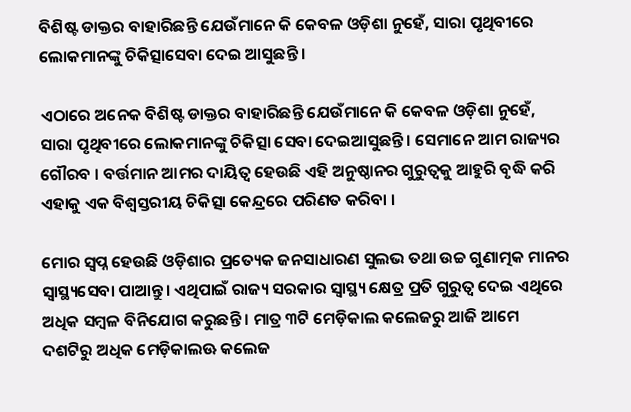ବିଶିଷ୍ଟ ଡାକ୍ତର ବାହାରିଛନ୍ତି ଯେଉଁମାନେ କି କେବଳ ଓଡ଼ିଶା ନୁହେଁ, ସାରା ପୃଥିବୀରେ ଲୋକମାନଙ୍କୁ ଚିକିତ୍ସାସେବା ଦେଇ ଆସୁଛନ୍ତି ।

ଏଠାରେ ଅନେକ ବିଶିଷ୍ଟ ଡାକ୍ତର ବାହାରିଛନ୍ତି ଯେଉଁମାନେ କି କେବଳ ଓଡ଼ିଶା ନୁହେଁ, ସାରା ପୃଥିବୀରେ ଲୋକମାନଙ୍କୁ ଚିକିତ୍ସା ସେବା ଦେଇଆସୁଛନ୍ତି । ସେମାନେ ଆମ ରାଜ୍ୟର ଗୌରବ । ବର୍ତ୍ତମାନ ଆମର ଦାୟିତ୍ୱ ହେଉଛି ଏହି ଅନୁଷ୍ଠାନର ଗୁରୁତ୍ୱକୁ ଆହୁରି ବୃଦ୍ଧି କରି ଏହାକୁ ଏକ ବିଶ୍ୱସ୍ତରୀୟ ଚିକିତ୍ସା କେନ୍ଦ୍ରରେ ପରିଣତ କରିବା ।

ମୋର ସ୍ୱପ୍ନ ହେଉଛି ଓଡ଼ିଶାର ପ୍ରତ୍ୟେକ ଜନସାଧାରଣ ସୁଲଭ ତଥା ଉଚ୍ଚ ଗୁଣାତ୍ମକ ମାନର ସ୍ୱାସ୍ଥ୍ୟସେବା ପାଆନ୍ତୁ । ଏଥିପାଇଁ ରାଜ୍ୟ ସରକାର ସ୍ୱାସ୍ଥ୍ୟ କ୍ଷେତ୍ର ପ୍ରତି ଗୁରୁତ୍ୱ ଦେଇ ଏଥିରେ ଅଧିକ ସମ୍ବଳ ବିନିଯୋଗ କରୁଛନ୍ତି । ମାତ୍ର ୩ଟି ମେଡ଼ିକାଲ କଲେଜରୁ ଆଜି ଆମେ ଦଶଟିରୁ ଅଧିକ ମେଡ଼ିକାଲଊ କଲେଜ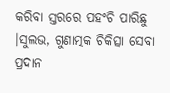କରିବା ସ୍ତରରେ ପହଂଚି ପାରିଛୁ ।ସୁଲଭ, ଗୁଣାତ୍ମକ ଚିକିତ୍ସା ସେବା ପ୍ରଦାନ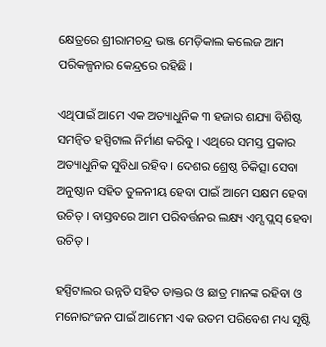କ୍ଷେତ୍ରରେ ଶ୍ରୀରାମଚନ୍ଦ୍ର ଭଞ୍ଜ ମେଡ଼ିକାଲ କଲେଜ ଆମ ପରିକଳ୍ପନାର କେନ୍ଦ୍ରରେ ରହିଛି ।

ଏଥିପାଇଁ ଆମେ ଏକ ଅତ୍ୟାଧୁନିକ ୩ ହଜାର ଶଯ୍ୟା ବିଶିଷ୍ଟ ସମନ୍ୱିତ ହସ୍ପିଟାଲ ନିର୍ମାଣ କରିବୁ । ଏଥିରେ ସମସ୍ତ ପ୍ରକାର ଅତ୍ୟାଧୁନିକ ସୁବିଧା ରହିବ । ଦେଶର ଶ୍ରେଷ୍ଠ ଚିକିତ୍ସା ସେବା ଅନୁଷ୍ଠାନ ସହିତ ତୁଳନୀୟ ହେବା ପାଇଁ ଆମେ ସକ୍ଷମ ହେବା ଉଚିତ୍ । ବାସ୍ତବରେ ଆମ ପରିବର୍ତ୍ତନର ଲକ୍ଷ୍ୟ ଏମ୍ସ ପ୍ଲସ୍ ହେବା ଉଚିତ୍ ।

ହସ୍ପିଟାଲର ଉନ୍ନତି ସହିତ ଡାକ୍ତର ଓ ଛାତ୍ର ମାନଙ୍କ ରହିବା ଓ ମନୋରଂଜନ ପାଇଁ ଆମେମ ଏକ ଉତମ ପରିବେଶ ମଧ୍ୟ ସୃଷ୍ଟି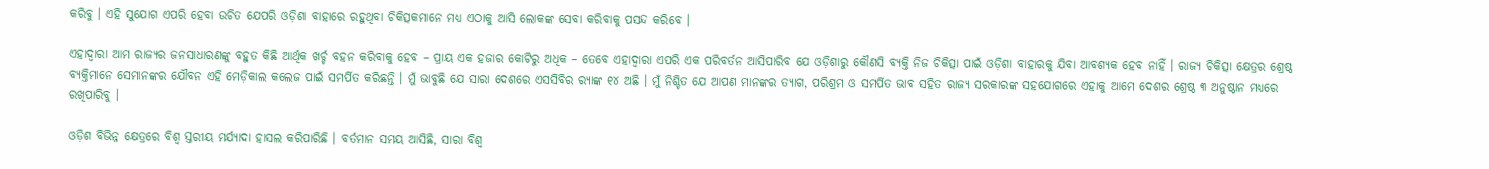କରିବୁ । ଏହି ସୁଯୋଗ ଏପରି ହେବା ଉଚିତ ଯେପରି ଓଡ଼ିଶା ବାହାରେ ରହୁଥିବା ଚିକିତ୍ସକମାନେ ମଧ୍ୟ ଏଠାକୁ ଆସି ଲୋକଙ୍କ ସେବା କରିବାକୁ ପସନ୍ଦ କରିବେ ।

ଏହାଦ୍ୱାରା ଆମ ରାଜ୍ୟର ଜନସାଧାରଣଙ୍କୁ ବହୁତ କିଛି ଆର୍ଥିକ ଖର୍ଚ୍ଚ ବହନ କରିବାକୁ ହେବ – ପ୍ରାୟ ଏକ ହଜାର କୋଟିରୁ ଅଧିକ – ତେବେ ଏହାଦ୍ୱାରା ଏପରି ଏକ ପରିବର୍ତନ ଆସିପାରିବ ଯେ ଓଡ଼ିଶାରୁ କୌଣସି ବ୍ୟକ୍ତି ନିଜ ଚିକିତ୍ସା ପାଇଁ ଓଡ଼ିଶା ବାହାରକୁ ଯିବା ଆବଶ୍ୟକ ହେବ ନାହିଁ । ରାଜ୍ୟ ଚିକିତ୍ସା କ୍ଷେତ୍ରର ଶ୍ରେଷ୍ଠ ବ୍ୟକ୍ତିମାନେ ସେମାନଙ୍କର ଯୌବନ ଏହି ମେଡ଼ିକାଲ କଲେଜ ପାଇଁ ସମର୍ପିତ କରିଛନ୍ତି । ମୁଁ ଭାବୁଛି ଯେ ସାରା ଦେଶରେ ଏସସିବିର ର‌୍ୟାଙ୍କ ୧୪ ଅଛି । ମୁଁ ନିଶ୍ଚିତ ଯେ ଆପଣ ମାନଙ୍କର ତ୍ୟାଗ, ପରିଶ୍ରମ ଓ ସମର୍ପିତ ଭାବ ସହିତ ରାଜ୍ୟ ସରକାରଙ୍କ ସହଯୋଗରେ ଏହାକୁ ଆମେ ଦେଶର ଶ୍ରେଷ୍ଠ ୩ ଅନୁଷ୍ଠାନ ମଧ୍ୟରେ ରଖିପାରିବୁ ।

ଓଡ଼ିଶ ବିଭିନ୍ନ କ୍ଷେତ୍ରରେ ବିଶ୍ୱ ସ୍ତରୀୟ ମର୍ଯ୍ୟାଦା ହାସଲ କରିପାରିଛି । ବର୍ତମାନ ସମୟ ଆସିଛି, ସାରା ବିଶ୍ୱ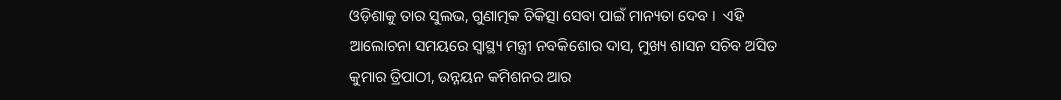ଓଡ଼ିଶାକୁ ତାର ସୁଲଭ, ଗୁଣାତ୍ମକ ଚିକିତ୍ସା ସେବା ପାଇଁ ମାନ୍ୟତା ଦେବ ।  ଏହି ଆଲୋଚନା ସମୟରେ ସ୍ୱାସ୍ଥ୍ୟ ମନ୍ତ୍ରୀ ନବକିଶୋର ଦାସ, ମୁଖ୍ୟ ଶାସନ ସଚିବ ଅସିତ କୁମାର ତ୍ରିପାଠୀ, ଉନ୍ନୟନ କମିଶନର ଆର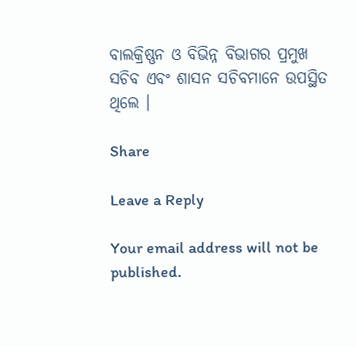ବାଲକ୍ରିଷ୍ଣନ ଓ ବିଭିନ୍ନ ବିଭାଗର ପ୍ରମୁଖ ସଚିବ ଏବଂ ଶାସନ ସଚିବମାନେ ଉପସ୍ଥିତ ଥିଲେ ।

Share

Leave a Reply

Your email address will not be published.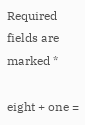Required fields are marked *

eight + one =